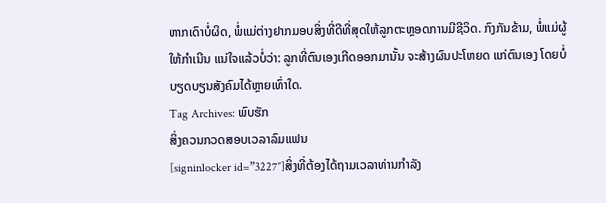ຫາກເດົາບໍ່ຜິດ, ພໍ່ແມ່ຕ່າງຢາກມອບສິ່ງທີ່ດີທີ່ສຸດໃຫ້ລູກຕະຫຼອດການມີຊີວິດ. ກົງກັນຂ້າມ, ພໍ່ແມ່ຜູ້ໃຫ້ກຳເນີນ ແນ່ໃຈແລ້ວບໍ່ວ່າ: ລູກທີ່ຕົນເອງເກີດອອກມານັ້ນ ຈະສ້າງຜົນປະໂຫຍດ ແກ່ຕົນເອງ ໂດຍບໍ່ບຽດບຽນສັງຄົມໄດ້ຫຼາຍເທົ່າໃດ.
Tag Archives: ພົບຮັກ
ສິ່ງຄວນກວດສອບເວລາລົມແຟນ
[signinlocker id=”3227″]ສິ່ງທີ່ຕ້ອງໄດ້ຖາມເວລາທ່ານກຳລັງ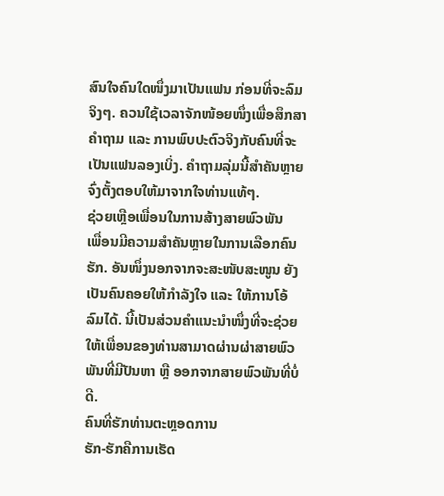ສົນໃຈຄົນໃດໜຶ່ງມາເປັນແຟນ ກ່ອນທີ່ຈະລົມຈິງໆ. ຄວນໃຊ້ເວລາຈັກໜ້ອຍໜຶ່ງເພື່ອສຶກສາຄຳຖາມ ແລະ ການພົບປະຕົວຈິງກັບຄົນທີ່ຈະເປັນແຟນລອງເບິ່ງ. ຄຳຖາມລຸ່ມນີ້ສຳຄັນຫຼາຍ ຈົ່ງຕັ້ງຕອບໃຫ້ມາຈາກໃຈທ່ານແທ້ໆ.
ຊ່ວຍເຫຼືອເພື່ອນໃນການສ້າງສາຍພົວພັນ
ເພື່ອນມີຄວາມສຳຄັນຫຼາຍໃນການເລືອກຄົນຮັກ. ອັນໜຶ່ງນອກຈາກຈະສະໜັບສະໜູນ ຍັງເປັນຄົນຄອຍໃຫ້ກຳລັງໃຈ ແລະ ໃຫ້ການໂອ້ລົມໄດ້. ນີ້ເປັນສ່ວນຄຳແນະນຳໜຶ່ງທີ່ຈະຊ່ວຍໃຫ້ເພື່ອນຂອງທ່ານສາມາດຜ່ານຜ່າສາຍພົວພັນທີ່ມີປັນຫາ ຫຼື ອອກຈາກສາຍພົວພັນທີ່ບໍ່ດີ.
ຄົນທີ່ຮັກທ່ານຕະຫຼອດການ
ຮັກ-ຮັກຄືການເຮັດ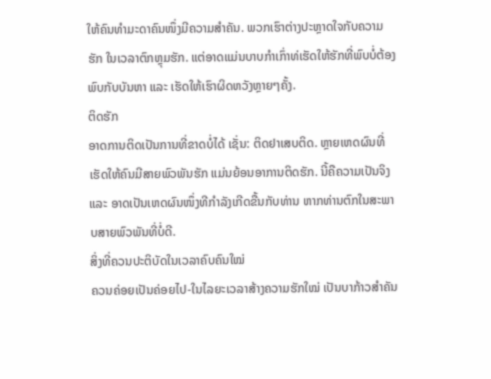ໃຫ້ຄົນທຳມະດາຄົນໜຶ່ງມີຄວາມສຳຄັນ. ພວກເຮົາຕ່າງປະຫຼາດໃຈກັບຄວາມຮັກ ໃນເວລາຕົກຫຼຸມຮັກ. ແຕ່ອາດແມ່ນບາບກຳເກົ່າທ່ເຮັດໃຫ້ຮັກທີ່ພົບບໍ່ຕ້ອງພົບກັບບັນຫາ ແລະ ເຮັດໃຫ້ເຮົາຜິດຫວັງຫຼາຍໆຄັ້ງ.
ຕິດຮັກ
ອາດການຕິດເປັນການທີ່ຂາດບໍ່ໄດ້ ເຊັ່ນ: ຕິດຢາເສບຕິດ. ຫຼາຍເຫດຜົນທີ່ເຮັດໃຫ້ຄົນມີສາຍພົວພັນຮັກ ແມ່ນຍ້ອນອາການຕິດຮັກ. ນີ້ຄືຄວາມເປັນຈິງ ແລະ ອາດເປັນເຫດຜົນໜຶ່ງທີກຳລັງເກີດຂື້ນກັບທ່ານ ຫາກທ່ານຕົກໃນສະພາບສາຍພົວພັນທີ່ບໍ່ດີ.
ສິ່ງທີ່ຄວນປະຕິບັດໃນເວລາຄົບຄົນໃໝ່
ຄວນຄ່ອຍເປັນຄ່ອຍໄປ-ໃນໄລຍະເວລາສ້າງຄວາມຮັກໃໝ່ ເປັນບາກ້າວສຳຄັນ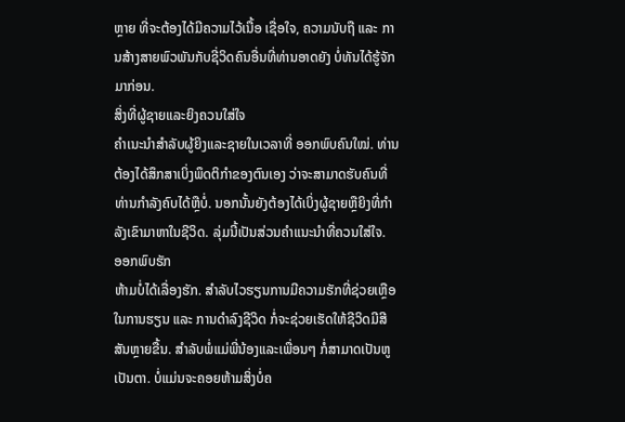ຫຼາຍ ທີ່ຈະຕ້ອງໄດ້ມີຄວາມໄວ້ເນື້ອ ເຊື່ອໃຈ, ຄວາມນັບຖື ແລະ ການສ້າງສາຍພົວພັນກັບຊີ່ວິດຄົນອື່ນທີ່ທ່ານອາດຍັງ ບໍ່ທັນໄດ້ຮູ້ຈັກມາກ່ອນ.
ສິ່ງທີ່ຜູ້ຊາຍແລະຍິງຄວນໃສ່ໃຈ
ຄຳເນະນຳສຳລັບຜູ້ຍິງແລະຊາຍໃນເວລາທີ່ ອອກພົບຄົນໃໝ່. ທ່ານຕ້ອງໄດ້ສຶກສາເບິ່ງພຶດຕິກຳຂອງຕົນເອງ ວ່າຈະສາມາດຮັບຄົນທີ່ທ່ານກຳລັງຄົບໄດ້ຫຼືບໍ່. ນອກນັ້ນຍັງຕ້ອງໄດ້ເບິ່ງຜູ້ຊາຍຫຼືຍິງທີ່ກຳລັງເຂົາມາຫາໃນຊີວິດ. ລຸ່ມນີ້ເປັນສ່ວນຄຳແນະນຳທີ່ຄວນໃສ່ໃຈ.
ອອກພົບຮັກ
ຫ້າມບໍ່ໄດ້ເລື່ອງຮັກ. ສຳລັບໄວຮຽນການມີຄວາມຮັກທີ່ຊ່ວຍເຫຼືອ ໃນການຮຽນ ແລະ ການດຳລົງຊີວິດ ກໍ່ຈະຊ່ວຍເຮັດໃຫ້ຊີວິດມີສີສັນຫຼາຍຂື້ນ. ສຳລັບພໍ່ແມ່ພີ່ນ້ອງແລະເພື່ອນໆ ກໍ່ສາມາດເປັນຫູເປັນຕາ. ບໍ່ແມ່ນຈະຄອຍຫ້າມສິ່ງບໍ່ຄ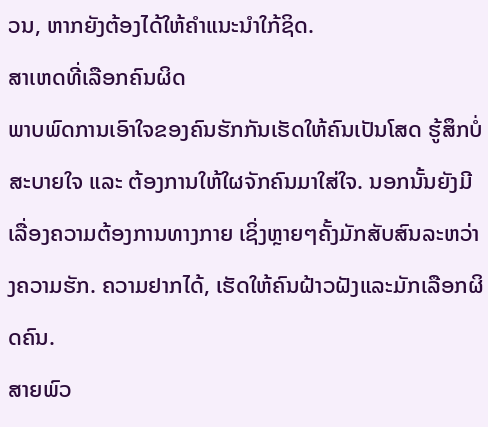ວນ, ຫາກຍັງຕ້ອງໄດ້ໃຫ້ຄຳແນະນຳໃກ້ຊິດ.
ສາເຫດທີ່ເລືອກຄົນຜິດ
ພາບພົດການເອົາໃຈຂອງຄົນຮັກກັນເຮັດໃຫ້ຄົນເປັນໂສດ ຮູ້ສຶກບໍ່ສະບາຍໃຈ ແລະ ຕ້ອງການໃຫ້ໃຜຈັກຄົນມາໃສ່ໃຈ. ນອກນັ້ນຍັງມີເລື່ອງຄວາມຕ້ອງການທາງກາຍ ເຊິ່ງຫຼາຍໆຄັ້ງມັກສັບສົນລະຫວ່າງຄວາມຮັກ. ຄວາມຢາກໄດ້, ເຮັດໃຫ້ຄົນຝ້າວຝັງແລະມັກເລືອກຜິດຄົນ.
ສາຍພົວ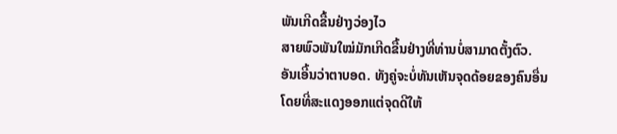ພັນເກີດຂື້ນຢ່າງວ່ອງໄວ
ສາຍພົວພັນໃໝ່ມັກເກີດຂື້ນຢ່າງທີ່ທ່ານບໍ່ສາມາດຕັ້ງຕົວ. ອັນເອີ້ນວ່າຕາບອດ. ທັງຄູ່ຈະບໍ່ທັນເຫັນຈຸດດ້ອຍຂອງຄົນອື່ນ ໂດຍທີ່ສະແດງອອກແຕ່ຈຸດດີໃຫ້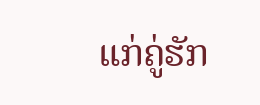ແກ່ຄູ່ຮັກ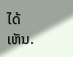ໄດ້ເຫັນ.